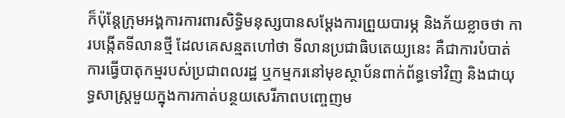ក៏ប៉ុន្តែក្រុមអង្គការការពារសិទ្ធិមនុស្សបានសម្ដែងការព្រួយបារម្ភ និងភ័យខ្លាចថា ការបង្កើតទីលានថ្មី ដែលគេសន្មតហៅថា ទីលានប្រជាធិបតេយ្យនេះ គឺជាការបំបាត់ការធ្វើបាតុកម្មរបស់ប្រជាពលរដ្ឋ ឬកម្មករនៅមុខស្ថាប័នពាក់ព័ន្ធទៅវិញ និងជាយុទ្ធសាស្ត្រមួយក្នុងការកាត់បន្ថយសេរីភាពបញ្ចេញម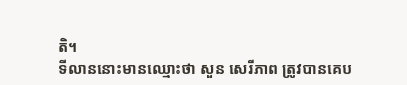តិ។
ទីលាននោះមានឈ្មោះថា សួន សេរីភាព ត្រូវបានគេប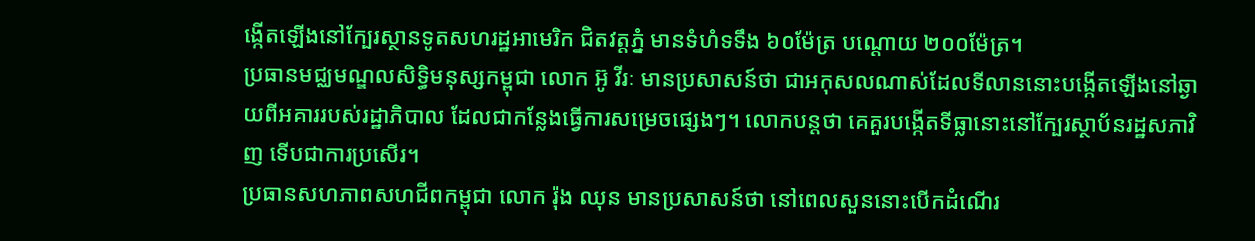ង្កើតឡើងនៅក្បែរស្ថានទូតសហរដ្ឋអាមេរិក ជិតវត្តភ្នំ មានទំហំទទឹង ៦០ម៉ែត្រ បណ្តោយ ២០០ម៉ែត្រ។
ប្រធានមជ្ឈមណ្ឌលសិទ្ធិមនុស្សកម្ពុជា លោក អ៊ូ វីរៈ មានប្រសាសន៍ថា ជាអកុសលណាស់ដែលទីលាននោះបង្កើតឡើងនៅឆ្ងាយពីអគាររបស់រដ្ឋាភិបាល ដែលជាកន្លែងធ្វើការសម្រេចផ្សេងៗ។ លោកបន្តថា គេគួរបង្កើតទីធ្លានោះនៅក្បែរស្ថាប័នរដ្ឋសភាវិញ ទើបជាការប្រសើរ។
ប្រធានសហភាពសហជីពកម្ពុជា លោក រ៉ុង ឈុន មានប្រសាសន៍ថា នៅពេលសួននោះបើកដំណើរ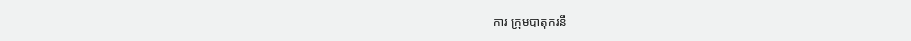ការ ក្រុមបាតុករនឹ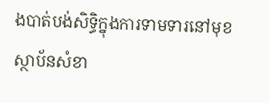ងបាត់បង់សិទ្ធិក្នុងការទាមទារនៅមុខស្ថាប័នសំខា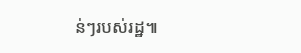ន់ៗរបស់រដ្ឋ៕